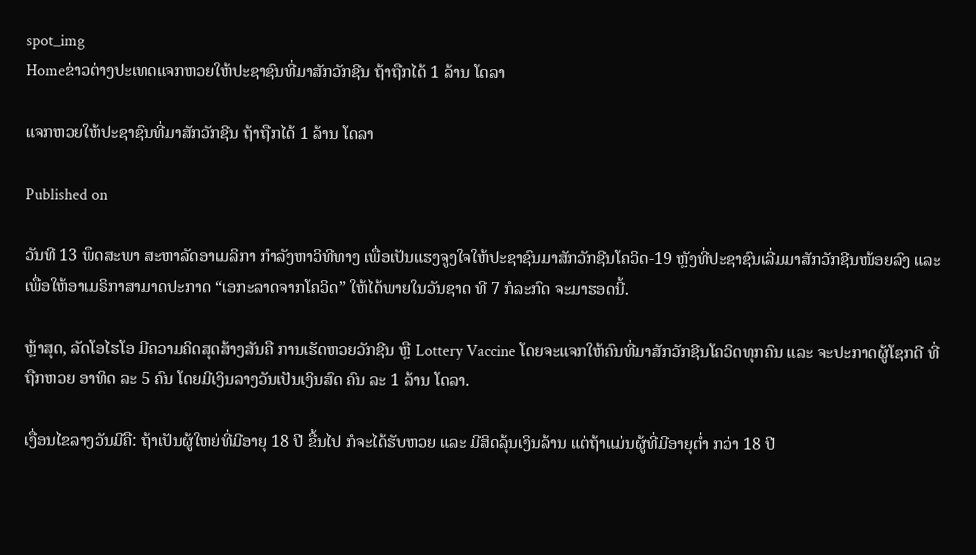spot_img
Homeຂ່າວຕ່າງປະເທດແຈກຫວຍໃຫ້ປະຊາຊົນທີ່ມາສັກວັກຊີນ ຖ້າຖືກໄດ້ 1 ລ້ານ ໂດລາ

ແຈກຫວຍໃຫ້ປະຊາຊົນທີ່ມາສັກວັກຊີນ ຖ້າຖືກໄດ້ 1 ລ້ານ ໂດລາ

Published on

ວັນທີ 13 ພຶດສະພາ ສະຫາລັດອາເມລິກາ ກຳລັງຫາວິທີທາງ ເພື່ອເປັນແຮງຈູງໃຈໃຫ້ປະຊາຊົນມາສັກວັກຊີນໂຄວິດ-19 ຫຼັງທີ່ປະຊາຊົນເລີ່ມມາສັກວັກຊີນໜ້ອຍລົງ ແລະ ເພື່ອໃຫ້ອາເມຣິກາສາມາດປະກາດ “ເອກະລາດຈາກໂຄວິດ” ໃຫ້ໄດ້ພາຍໃນວັນຊາດ ທີ 7 ກໍລະກົດ ຈະມາຮອດນີ້.

ຫຼ້າສຸດ, ລັດໂອໄຮໂອ ມີຄວາມຄິດສຸດສ້າງສັນຄື ການເຮັດຫວຍວັກຊີນ ຫຼື Lottery Vaccine ໂດຍຈະແຈກໃຫ້ຄົນທີ່ມາສັກວັກຊີນໂຄວິດທຸກຄົນ ແລະ ຈະປະກາດຜູ້ໂຊກດີ ທີ່ຖືກຫວຍ ອາທິດ ລະ 5 ຄົນ ໂດຍມີເງິນລາງວັນເປັນເງິນສົດ ຄົນ ລະ 1 ລ້ານ ໂດລາ.

ເງື່ອນໄຂລາງວັນມີຄື: ຖ້າເປັນຜູ້ໃຫຍ່ທີ່ມີອາຍຸ 18 ປີ ຂື້ນໄປ ກໍຈະໄດ້ຮັບຫວຍ ແລະ ມີສິດລຸ້ນເງິນລ້ານ ແຕ່ຖ້າແມ່ນຜູ້ທີ່ມີອາຍຸຕ່ຳ ກວ່າ 18 ປີ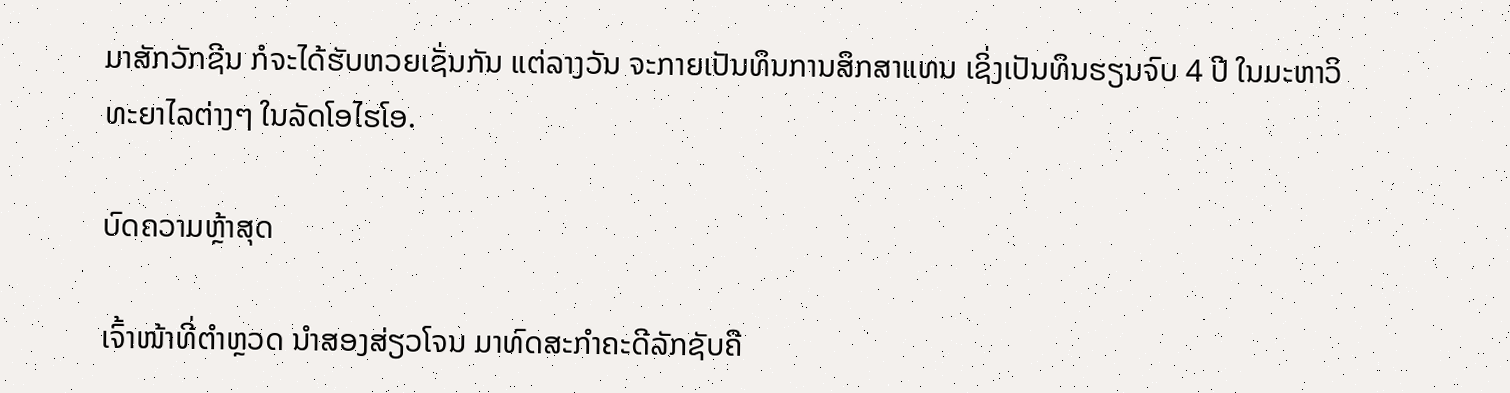ມາສັກວັກຊີນ ກໍຈະໄດ້ຮັບຫວຍເຊັ່ນກັນ ແຕ່ລາງວັນ ຈະກາຍເປັນທຶນການສຶກສາແທນ ເຊິ່ງເປັນທຶນຮຽນຈົບ 4 ປີ ໃນມະຫາວິທະຍາໄລຕ່າງໆ ໃນລັດໂອໄຮໂອ.

ບົດຄວາມຫຼ້າສຸດ

ເຈົ້າໜ້າທີ່ຕຳຫຼວດ ນຳສອງສ່ຽວໂຈນ ມາທົດສະກຳຄະດີລັກຊັບຄື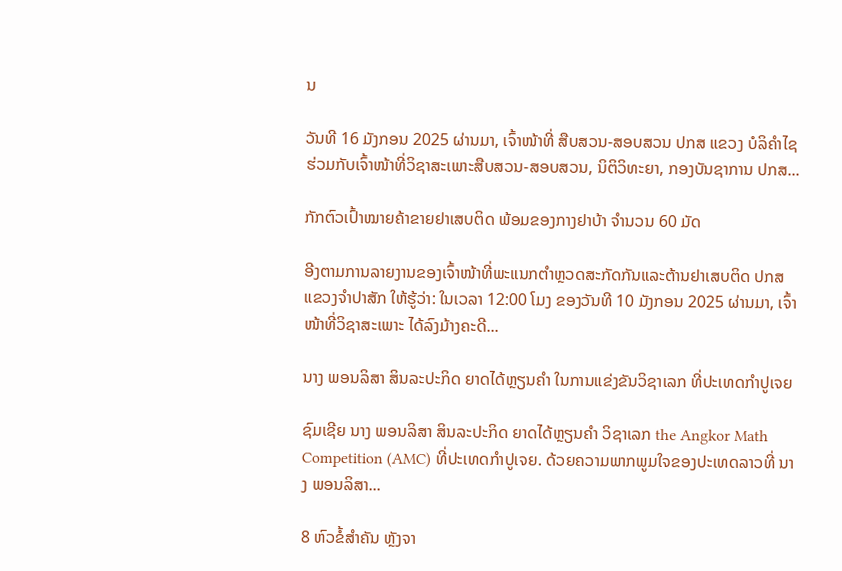ນ

ວັນທີ 16 ມັງກອນ 2025 ຜ່ານມາ, ເຈົ້າໜ້າທີ່ ສືບສວນ-ສອບສວນ ປກສ ແຂວງ ບໍລິຄຳໄຊ ຮ່ວມກັບເຈົ້າໜ້າທີ່ວິຊາສະເພາະສືບສວນ-ສອບສວນ, ນິຕິວິທະຍາ, ກອງບັນຊາການ ປກສ...

ກັກຕົວເປົ້າໝາຍຄ້າຂາຍຢາເສບຕິດ ພ້ອມຂອງກາງຢາບ້າ ຈຳນວນ 60 ມັດ

ອີງຕາມການລາຍງານຂອງເຈົ້າໜ້າທີ່ພະແນກຕຳຫຼວດສະກັດກັນແລະຕ້ານຢາເສບຕິດ ປກສ ແຂວງຈຳປາສັກ ໃຫ້ຮູ້ວ່າ: ໃນເວລາ 12:00 ໂມງ ຂອງວັນທີ 10 ມັງກອນ 2025 ຜ່ານມາ, ເຈົ້າໜ້າທີ່ວິຊາສະເພາະ ໄດ້ລົງມ້າງຄະດີ...

ນາງ ພອນລິສາ ສິນລະປະກິດ ຍາດໄດ້ຫຼຽນຄໍາ ໃນການແຂ່ງຂັນວິຊາເລກ ທີ່ປະເທດກໍາປູເຈຍ

ຊົມເຊີຍ ນາງ ພອນລິສາ ສິນລະປະກິດ ຍາດໄດ້ຫຼຽນຄໍາ ວິຊາເລກ the Angkor Math Competition (AMC) ທີ່ປະເທດກໍາປູເຈຍ. ດ້ວຍຄວາມພາກພູມໃຈຂອງປະເທດລາວທີ່ ນາງ ພອນລິສາ...

8 ຫົວຂໍ້ສຳຄັນ ຫຼັງຈາ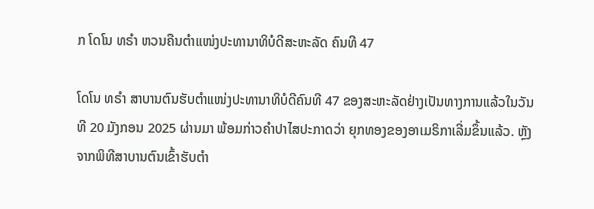ກ ໂດໂນ ທຣຳ ຫວນຄືນຕຳແໜ່ງປະທານາທິບໍດີສະຫະລັດ ຄົນທີ 47

ໂດໂນ ທຣຳ ສາບານຕົນຮັບຕຳແໜ່ງປະທານາທິບໍດີຄົນທີ 47 ຂອງສະຫະລັດຢ່າງເປັນທາງການແລ້ວໃນວັນທີ 20 ມັງກອນ 2025 ຜ່ານມາ ພ້ອມກ່າວຄຳປາໄສປະກາດວ່າ ຍຸກທອງຂອງອາເມຣິກາເລີ່ມຂຶ້ນແລ້ວ. ຫຼັງຈາກພິທີສາບານຕົນເຂົ້າຮັບຕຳ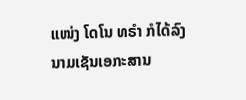ແໜ່ງ ໂດໂນ ທຣຳ ກໍໄດ້ລົງນາມເຊັນເອກະສານ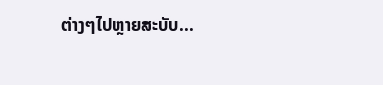ຕ່າງໆໄປຫຼາຍສະບັບ...